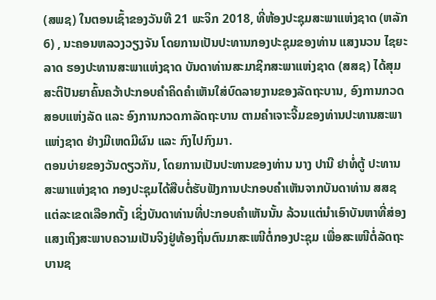(ສພຊ) ໃນຕອນເຊົ້າຂອງວັນທີ 21 ພະຈິກ 2018, ທີ່ຫ້ອງປະຊຸມສະພາແຫ່ງຊາດ (ຫລັກ 6) , ນະຄອນຫລວງວຽງຈັນ ໂດຍການເປັນປະທານກອງປະຊຸມຂອງທ່ານ ແສງນວນ ໄຊຍະລາດ ຮອງປະທານສະພາແຫ່ງຊາດ ບັນດາທ່ານສະມາຊິກສະພາແຫ່ງຊາດ (ສສຊ) ໄດ້ສຸມສະຕິປັນຍາຄົ້ນຄວ້າປະກອບຄຳຄິດຄຳເຫັນໃສ່ບົດລາຍງານຂອງລັດຖະບານ, ອົງການກວດສອບແຫ່ງລັດ ແລະ ອົງການກວດກາລັດຖະບານ ຕາມຄໍາເຈາະຈີ້ມຂອງທ່ານປະທານສະພາແຫ່ງຊາດ ຢ່າງມີເຫດມີຜົນ ແລະ ກົງໄປກົງມາ.
ຕອນບ່າຍຂອງວັນດຽວກັນ, ໂດຍການເປັນປະທານຂອງທ່ານ ນາງ ປານີ ຢາທໍ່ຕູ້ ປະທານສະພາແຫ່ງຊາດ ກອງປະຊຸມໄດ້ສືບຕໍ່ຮັບຟັງການປະກອບຄຳເຫັນຈາກບັນດາທ່ານ ສສຊ ແຕ່ລະເຂດເລືອກຕັ້ງ ເຊິ່ງບັນດາທ່ານທີ່ປະກອບຄຳເຫັນນັ້ນ ລ້ວນແຕ່ນຳເອົາບັນຫາທີ່ສ່ອງແສງເຖິງສະພາບຄວາມເປັນຈິງຢູ່ທ້ອງຖິ່ນຕົນມາສະເໜີຕໍ່ກອງປະຊຸມ ເພື່ອສະເໜີຕໍ່ລັດຖະບານຊ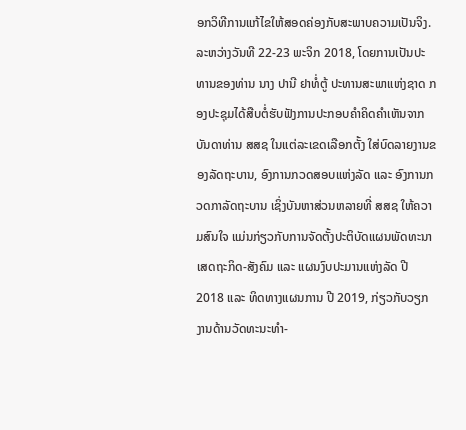ອກວິທີການແກ້ໄຂໃຫ້ສອດຄ່ອງກັບສະພາບຄວາມເປັນຈິງ.
ລະຫວ່າງວັນທີ 22-23 ພະຈິກ 2018, ໂດຍການເປັນປະທານຂອງທ່ານ ນາງ ປານີ ຢາທໍ່ຕູ້ ປະທານສະພາແຫ່ງຊາດ ກອງປະຊຸມໄດ້ສືບຕໍ່ຮັບຟັງການປະກອບຄຳຄິດຄຳເຫັນຈາກບັນດາທ່ານ ສສຊ ໃນແຕ່ລະເຂດເລືອກຕັ້ງ ໃສ່ບົດລາຍງານຂອງລັດຖະບານ, ອົງການກວດສອບແຫ່ງລັດ ແລະ ອົງການກວດກາລັດຖະບານ ເຊິ່ງບັນຫາສ່ວນຫລາຍທີ່ ສສຊ ໃຫ້ຄວາມສົນໃຈ ແມ່ນກ່ຽວກັບການຈັດຕັ້ງປະຕິບັດແຜນພັດທະນາເສດຖະກິດ-ສັງຄົມ ແລະ ແຜນງົບປະມານແຫ່ງລັດ ປີ 2018 ແລະ ທິດທາງແຜນການ ປີ 2019, ກ່ຽວກັບວຽກງານດ້ານວັດທະນະທຳ-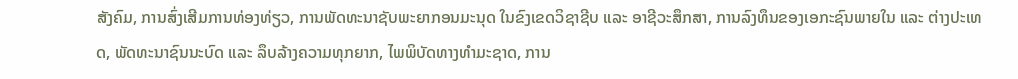ສັງຄົມ, ການສົ່ງເສີມການທ່ອງທ່ຽວ, ການພັດທະນາຊັບພະຍາກອນມະນຸດ ໃນຂົງເຂດວິຊາຊີບ ແລະ ອາຊີວະສຶກສາ, ການລົງທຶນຂອງເອກະຊົນພາຍໃນ ແລະ ຕ່າງປະເທດ, ພັດທະນາຊົນນະບົດ ແລະ ລຶບລ້າງຄວາມທຸກຍາກ, ໄພພິບັດທາງທຳມະຊາດ, ການ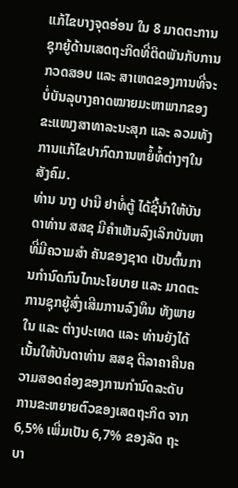ແກ້ໄຂບາງຈຸດອ່ອນ ໃນ 8 ມາດຕະການຊຸກຍູ້ດ້ານເສດຖະກິດທີ່ຕິດພັນກັບການກວດສອບ ແລະ ສາເຫດຂອງການທີ່ຈະບໍ່ບັນລຸບາງຄາດໝາຍມະຫາພາກຂອງຂະແໜງສາທາລະນະສຸກ ແລະ ລວມທັງການແກ້ໄຂປາກົດການຫຍໍ້ທໍ້ຕ່າງໆໃນສັງຄົມ.
ທ່ານ ນາງ ປານີ ຢາທໍ່ຕູ້ ໄດ້ຊີ້ນຳໃຫ້ບັນດາທ່ານ ສສຊ ມີຄຳເຫັນລົງເລິກບັນຫາທີ່ມີຄວາມສຳ ຄັນຂອງຊາດ ເປັນຕົ້ນການກຳນົດກົນໄກນະໂຍບາຍ ແລະ ມາດຕະການຊຸກຍູ້ສົ່ງເສີມການລົງທຶນ ທັງພາຍໃນ ແລະ ຕ່າງປະເທດ ແລະ ທ່ານຍັງໄດ້ເນັ້ນໃຫ້ບັນດາທ່ານ ສສຊ ຕີລາຄາຄືນຄວາມສອດຄ່ອງຂອງການກຳນົດລະດັບການຂະຫຍາຍຕົວຂອງເສດຖະກິດ ຈາກ 6,5% ເພີ່ມເປັນ 6,7% ຂອງລັດ ຖະບາ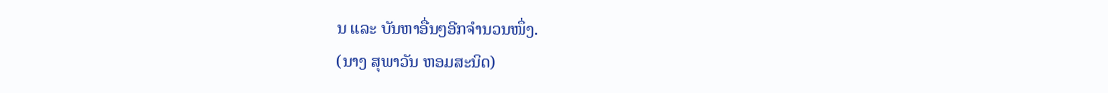ນ ແລະ ບັນຫາອື່ນໆອີກຈຳນວນໜຶ່ງ.
(ນາງ ສຸພາວັນ ຫອມສະນິດ)